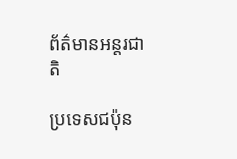ព័ត៌មានអន្តរជាតិ

ប្រទេសជប៉ុន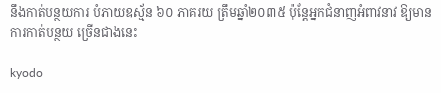នឹងកាត់បន្ថយការ បំភាយឧស្ម័ន ៦០ ភាគរយ ត្រឹមឆ្នាំ២០៣៥ ប៉ុន្តែអ្នកជំនាញអំពាវនាវ ឱ្យមានការកាត់បន្ថយ ច្រើនជាងនេះ

kyodo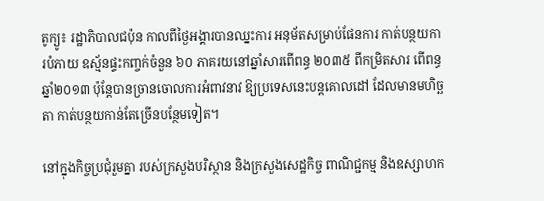តូក្យូ៖ រដ្ឋាភិបាលជប៉ុន កាលពីថ្ងៃអង្គារបានឈ្នះការ អនុម័តសម្រាប់ផែនការ កាត់បន្ថយការបំភាយ ឧស្ម័នផ្ទះកញ្ចក់ចំនួន ៦០ ភាគរយនៅឆ្នាំសារពើពន្ធ ២០៣៥ ពីកម្រិតសារ ពើពន្ធឆ្នាំ២០១៣ ប៉ុន្តែបានច្រានចោលការអំពាវនាវ ឱ្យប្រទេសនេះបន្តគោលដៅ ដែលមានមហិច្ឆតា កាត់បន្ថយកាន់តែច្រើនបន្ថែមទៀត។

នៅក្នុងកិច្ចប្រជុំរួមគ្នា របស់ក្រសួងបរិស្ថាន និងក្រសួងសេដ្ឋកិច្ច ពាណិជ្ជកម្ម និងឧស្សាហក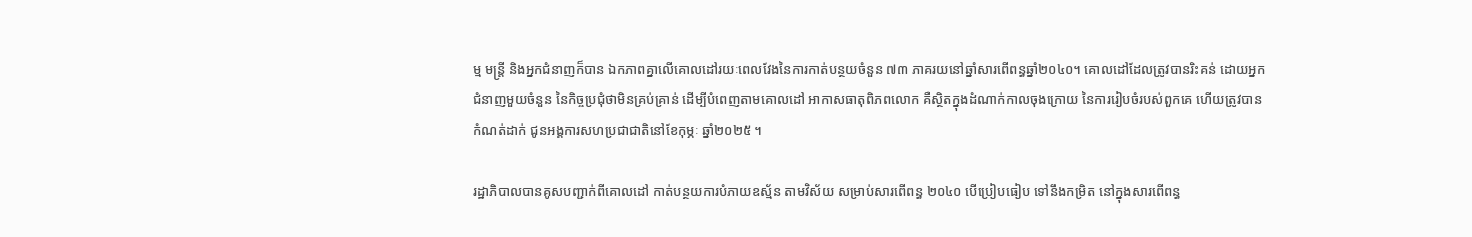ម្ម មន្ត្រី និងអ្នកជំនាញក៏បាន ឯកភាពគ្នាលើគោលដៅរយៈពេលវែងនៃការកាត់បន្ថយចំនួន ៧៣ ភាគរយនៅឆ្នាំសារពើពន្ធឆ្នាំ២០៤០។ គោលដៅដែលត្រូវបានរិះគន់ ដោយអ្នកជំនាញមួយចំនួន នៃកិច្ចប្រជុំថាមិនគ្រប់គ្រាន់ ដើម្បីបំពេញតាមគោលដៅ អាកាសធាតុពិភពលោក គឺស្ថិតក្នុងដំណាក់កាលចុងក្រោយ នៃការរៀបចំរបស់ពួកគេ ហើយត្រូវបានកំណត់ដាក់ ជូនអង្គការសហប្រជាជាតិនៅខែកុម្ភៈ ឆ្នាំ២០២៥ ។

រដ្ឋាភិបាលបានគូសបញ្ជាក់ពីគោលដៅ កាត់បន្ថយការបំភាយឧស្ម័ន តាមវិស័យ សម្រាប់សារពើពន្ធ ២០៤០ បើប្រៀបធៀប ទៅនឹងកម្រិត នៅក្នុងសារពើពន្ធ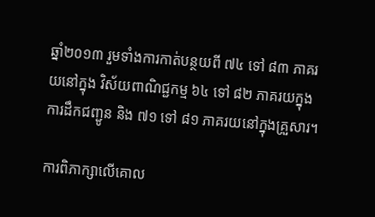ឆ្នាំ២០១៣ រួមទាំងការកាត់បន្ថយពី ៧៤ ទៅ ៨៣ ភាគរយនៅក្នុង វិស័យពាណិជ្ជកម្ម ៦៤ ទៅ ៨២ ភាគរយក្នុងការដឹកជញ្ជូន និង ៧១ ទៅ ៨១ ភាគរយនៅក្នុងគ្រួសារ។

ការពិភាក្សាលើគោល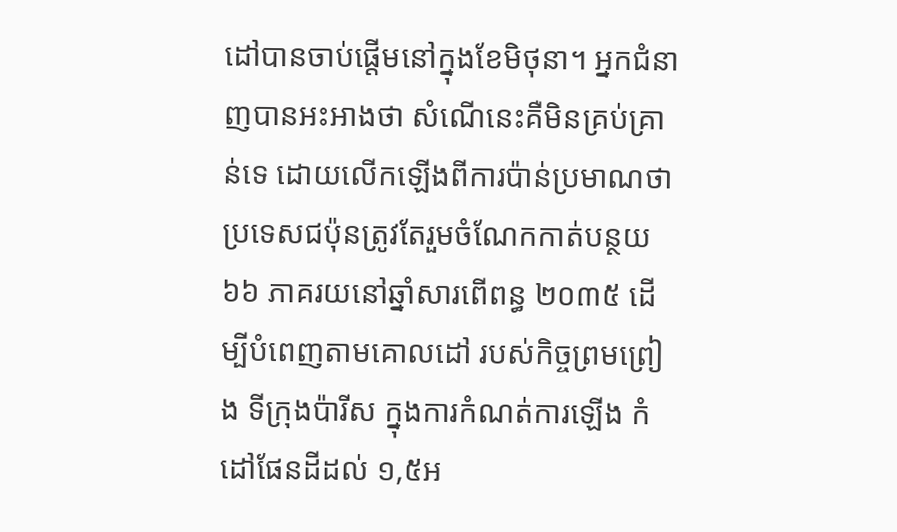ដៅបានចាប់ផ្តើមនៅក្នុងខែមិថុនា។ អ្នកជំនាញបានអះអាងថា សំណើនេះគឺមិនគ្រប់គ្រាន់ទេ ដោយលើកឡើងពីការប៉ាន់ប្រមាណថា ប្រទេសជប៉ុនត្រូវតែរួមចំណែកកាត់បន្ថយ ៦៦ ភាគរយនៅឆ្នាំសារពើពន្ធ ២០៣៥ ដើម្បីបំពេញតាមគោលដៅ របស់កិច្ចព្រមព្រៀង ទីក្រុងប៉ារីស ក្នុងការកំណត់ការឡើង កំដៅផែនដីដល់ ១,៥អ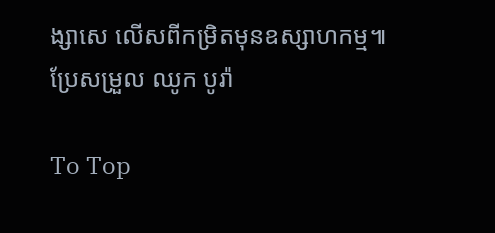ង្សាសេ លើសពីកម្រិតមុនឧស្សាហកម្ម៕
ប្រែសម្រួល ឈូក បូរ៉ា

To Top